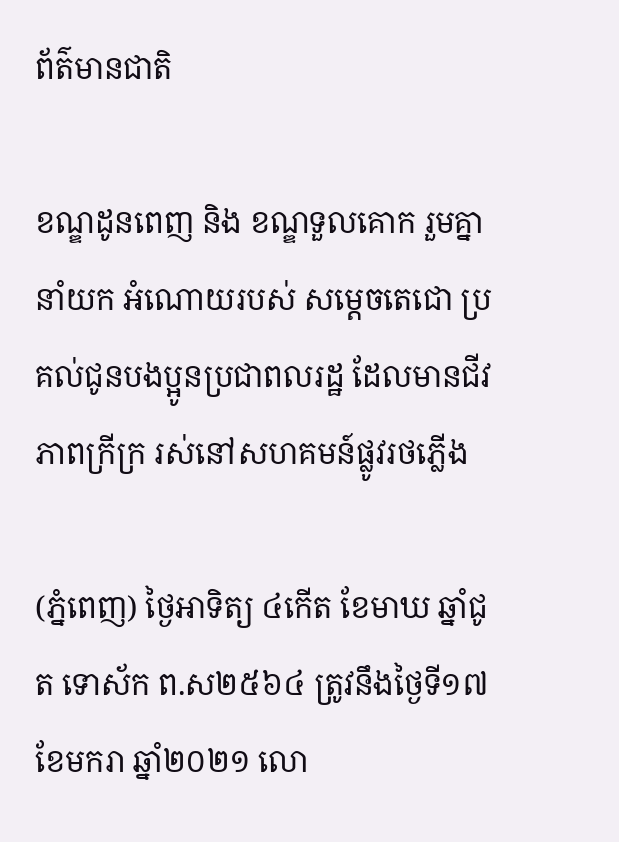ព័ត៌មានជាតិ

ខណ្ឌដូនពេញ និង ខណ្ឌទួលគោក រួមគ្នានាំយក អំណោយរបស់ សម្តេចតេជោ ប្រគល់ជូនបងប្អូនប្រជាពលរដ្ឋ ដែលមានជីវភាពក្រីក្រ រស់នៅសហគមន៍ផ្លូវរថភ្លើង

(ភ្នំពេញ) ថ្ងៃអាទិត្យ ៤កើត ខែមាឃ ឆ្នាំជូត ទោស័ក ព.ស២៥៦៤ ត្រូវនឹងថ្ងៃទី១៧ ខែមករា ឆ្នាំ២០២១ លោ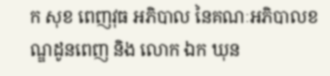ក សុខ ពេញវុធ អភិបាល នៃគណៈអភិបាលខណ្ឌដូនពេញ និង លោក ឯក ឃុន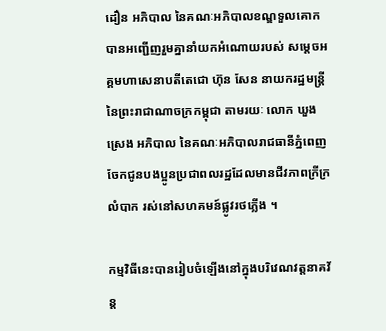ដឿន អភិបាល នៃគណៈអភិបាលខណ្ឌទួលគោក បានអញ្ជើញរួមគ្នានាំយកអំណោយរបស់ សម្តេចអគ្គមហាសេនាបតីតេជោ ហ៊ុន សែន នាយករដ្ឋមន្ត្រី នៃព្រះរាជាណាចក្រកម្ពុជា តាមរយៈ លោក ឃួង ស្រេង អភិបាល នៃគណៈអភិបាលរាជធានីភ្នំពេញ ចែកជូនបងប្អូនប្រជាពលរដ្ឋដែលមានជីវភាពក្រីក្រលំបាក រស់នៅសហគមន៍ផ្លូវរថភ្លើង ។

កម្មវិធីនេះបានរៀបចំឡើងនៅក្នុងបរិវេណវត្តនាគវ័ន្ត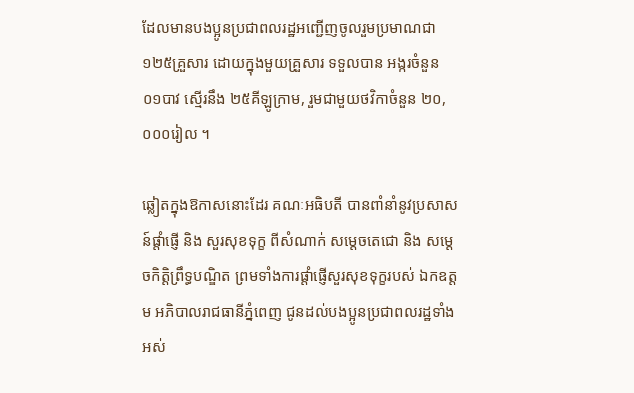ដែលមានបងប្អូនប្រជាពលរដ្ឋអញ្ជើញចូលរួមប្រមាណជា ១២៥គ្រួសារ ដោយក្នុងមួយគ្រួសារ ទទួលបាន អង្ករចំនួន ០១បាវ ស្មើរនឹង ២៥គីឡូក្រាម, រួមជាមួយថវិកាចំនួន ២០,០០០រៀល ។

ឆ្លៀតក្នុងឱកាសនោះដែរ គណៈអធិបតី បានពាំនាំនូវប្រសាសន៍ផ្តាំផ្ញើ និង សួរសុខទុក្ខ ពីសំណាក់ សម្តេចតេជោ និង សម្ដេចកិត្តិព្រឹទ្ធបណ្ឌិត ព្រមទាំងការផ្តាំផ្ញើសួរសុខទុក្ខរបស់ ឯកឧត្តម អភិបាលរាជធានីភ្នំពេញ ជូនដល់បងប្អូនប្រជាពលរដ្ឋទាំងអស់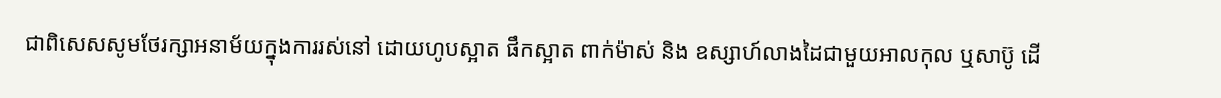ជាពិសេសសូមថែរក្សាអនាម័យក្នុងការរស់នៅ ដោយហូបស្អាត ផឹកស្អាត ពាក់ម៉ាស់ និង ឧស្សាហ៍លាងដៃជាមួយអាលកុល ឬសាប៊ូ ដើ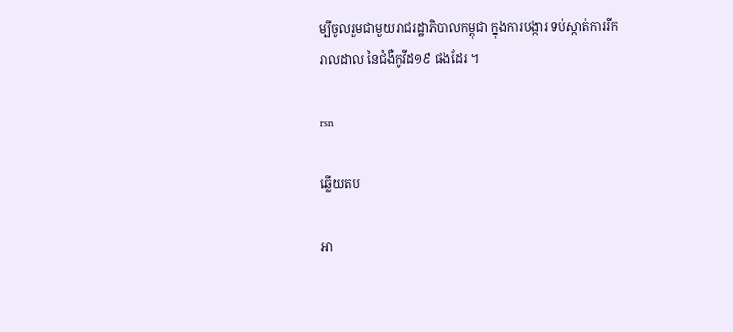ម្បីចូលរួមជាមួយរាជរដ្ឋាភិបាលកម្ពុជា ក្នុងការបង្ការ ទប់ស្កាត់ការរីករាលដាល នៃជំងឺកូវីដ១៩ ផងដែរ ។

rsn

ឆ្លើយតប

អា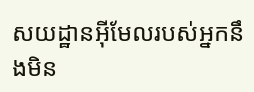សយដ្ឋានអ៊ីមែលរបស់អ្នកនឹងមិន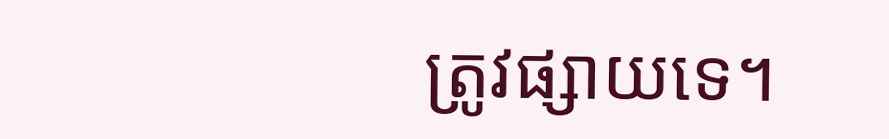ត្រូវផ្សាយទេ។